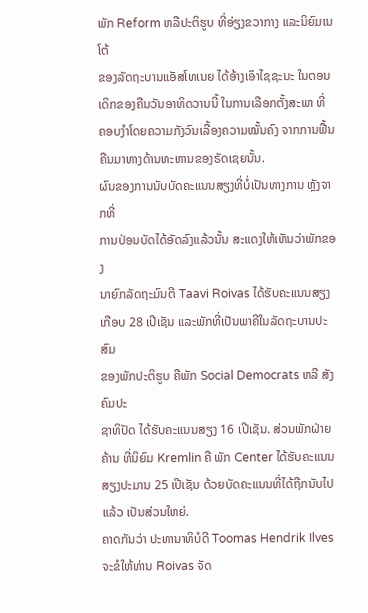ພັກ Reform ຫລືປະຕິຮູບ ທີ່ອ່ຽງຂວາກາງ ແລະນິຍົມເນໂຕ້
ຂອງລັດຖະບານແອັສໂທເນຍ ໄດ້ອ້າງເອົາໄຊຊະນະ ໃນຕອນ
ເດິກຂອງຄືນວັນອາທິດວານນີ້ ໃນການເລືອກຕັ້ງສະພາ ທີ່
ຄອບງຳໂດຍຄວາມກັງວົນເລື້ອງຄວາມໝັ້ນຄົງ ຈາກການຟື້ນ
ຄືນມາທາງດ້ານທະຫານຂອງຣັດເຊຍນັ້ນ.
ຜົນຂອງການນັບບັດຄະແນນສຽງທີ່ບໍ່ເປັນທາງການ ຫຼັງຈາກທີ່
ການປ່ອນບັດໄດ້ອັດລົງແລ້ວນັ້ນ ສະແດງໃຫ້ເຫັນວ່າພັກຂອງ
ນາຍົກລັດຖະມົນຕີ Taavi Roivas ໄດ້ຮັບຄະແນນສຽງ
ເກືອບ 28 ເປີເຊັນ ແລະພັກທີ່ເປັນພາຄີໃນລັດຖະບານປະສົມ
ຂອງພັກປະຕິຮູບ ຄືພັກ Social Democrats ຫລື ສັງຄົມປະ
ຊາທິປັດ ໄດ້ຮັບຄະແນນສຽງ 16 ເປີເຊັນ. ສ່ວນພັກຝ່າຍຄ້ານ ທີ່ນິຍົມ Kremlin ຄື ພັກ Center ໄດ້ຮັບຄະແນນສຽງປະມານ 25 ເປີເຊັນ ດ້ວຍບັດຄະແນນທີ່ໄດ້ຖືກນັບໄປແລ້ວ ເປັນສ່ວນໃຫຍ່.
ຄາດກັນວ່າ ປະທານາທິບໍດີ Toomas Hendrik Ilves ຈະຂໍໃຫ້ທ່ານ Roivas ຈັດ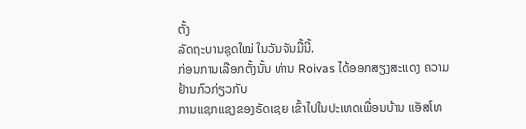ຕັ້ງ
ລັດຖະບານຊຸດໃໝ່ ໃນວັນຈັນມື້ນີ້.
ກ່ອນການເລືອກຕັ້ງນັ້ນ ທ່ານ Roivas ໄດ້ອອກສຽງສະແດງ ຄວາມຢ້ານກົວກ່ຽວກັບ
ການແຊກແຊງຂອງຣັດເຊຍ ເຂົ້າໄປໃນປະເທດເພື່ອນບ້ານ ແອັສໂທ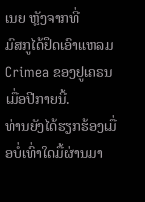ເນຍ ຫຼັງຈາກທີ່
ມົສກູໄດ້ຢຶດເອົາແຫລມ Crimea ຂອງຢູເຄຣນເມື່ອປີກາຍນີ້.
ທ່ານຍັງໄດ້ຮຽກຮ້ອງເມື່ອບໍ່ເທົ່າໃດມື້ຜ່ານມາ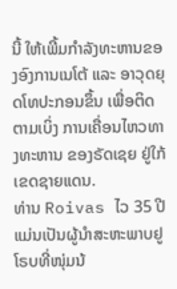ນີ້ ໃຫ້ເພີ້ມກຳລັງທະຫານຂອງອົງການເນໂຕ້ ແລະ ອາວຸດຍຸດໂທປະກອນຂຶ້ນ ເພື່ອຕິດຕາມເບິ່ງ ການເຄື່ອນໄຫວທາງທະຫານ ຂອງຣັດເຊຍ ຢູ່ໃກ້ເຂດຊາຍແດນ.
ທ່ານ Roivas ໄວ 35 ປີ ແມ່ນເປັນຜູ້ນຳສະຫະພາບຢູໂຣບທີ່ໜຸ່ມນ້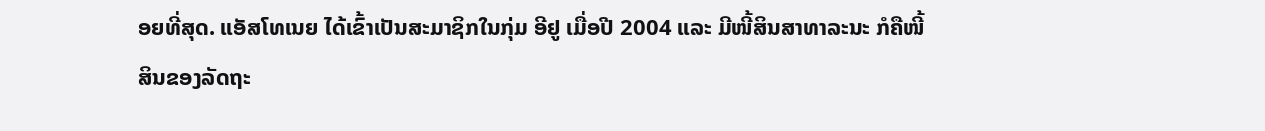ອຍທີ່ສຸດ. ແອັສໂທເນຍ ໄດ້ເຂົ້າເປັນສະມາຊິກໃນກຸ່ມ ອີຢູ ເມື່ອປີ 2004 ແລະ ມີໜີ້ສິນສາທາລະນະ ກໍຄືໜີ້
ສິນຂອງລັດຖະ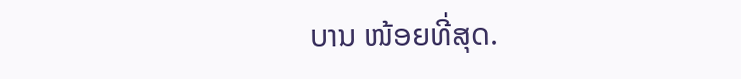ບານ ໜ້ອຍທີ່ສຸດ.